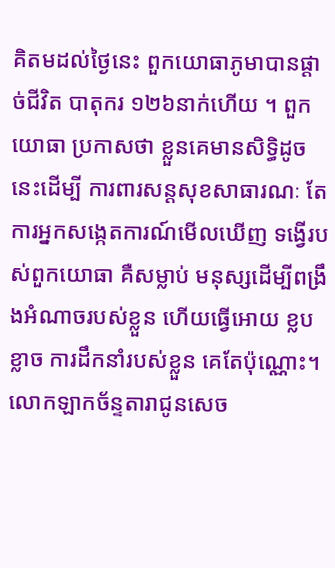គិតមដល់ថ្ងៃនេះ ពួកយោធាភូមាបានផ្ដាច់ជីវិត បាតុករ ១២៦នាក់ហើយ ។ ពួកយោធា ប្រកាសថា ខ្លួនគេមានសិទ្ធិដូចនេះដើម្បី ការពារសន្តសុខសាធារណៈ តែការអ្នកសង្កេតការណ៍មើលឃើញ ទង្វើរបស់ពួកយោធា គឺសម្លាប់ មនុស្សដើម្បីពង្រឹងអំណាចរបស់ខ្លួន ហើយធ្វើអោយ ខ្លបខ្លាច ការដឹកនាំរបស់ខ្លួន គេតែប៉ុណ្ណោះ។
លោកឡាកច័ន្ទតារាជូនសេច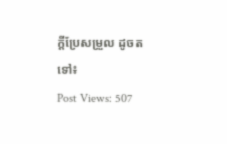ក្ដីប្រែសម្រួល ដូចតទៅ៖
Post Views: 507